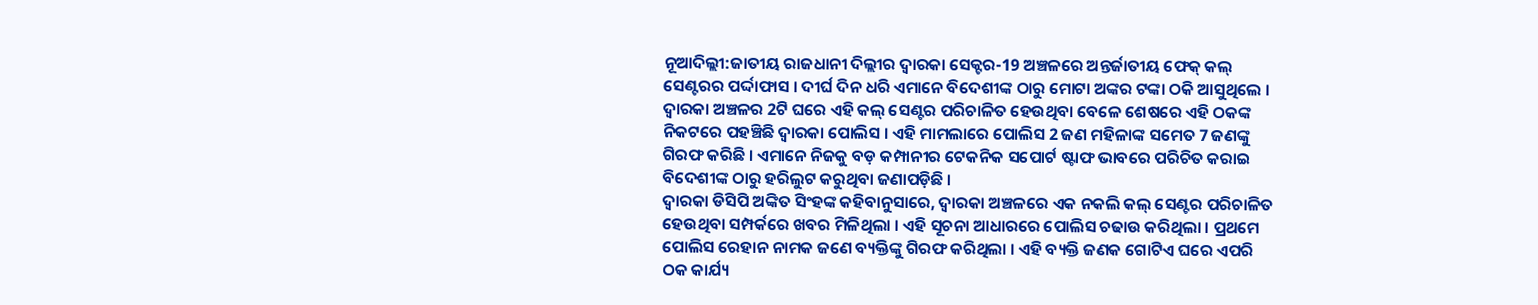ନୂଆଦିଲ୍ଲୀ:ଜାତୀୟ ରାଜଧାନୀ ଦିଲ୍ଲୀର ଦ୍ବାରକା ସେକ୍ଟର-19 ଅଞ୍ଚଳରେ ଅନ୍ତର୍ଜାତୀୟ ଫେକ୍ କଲ୍ ସେଣ୍ଟରର ପର୍ଦ୍ଦାଫାସ । ଦୀର୍ଘ ଦିନ ଧରି ଏମାନେ ବିଦେଶୀଙ୍କ ଠାରୁ ମୋଟା ଅଙ୍କର ଟଙ୍କା ଠକି ଆସୁଥିଲେ । ଦ୍ବାରକା ଅଞ୍ଚଳର 2ଟି ଘରେ ଏହି କଲ୍ ସେଣ୍ଟର ପରିଚାଳିତ ହେଉଥିବା ବେଳେ ଶେଷରେ ଏହି ଠକଙ୍କ ନିକଟରେ ପହଞ୍ଚିଛି ଦ୍ବାରକା ପୋଲିସ । ଏହି ମାମଲାରେ ପୋଲିସ 2 ଜଣ ମହିଳାଙ୍କ ସମେତ 7 ଜଣଙ୍କୁ ଗିରଫ କରିଛି । ଏମାନେ ନିଜକୁ ବଡ଼ କମ୍ପାନୀର ଟେକନିକ ସପୋର୍ଟ ଷ୍ଟାଫ ଭାବରେ ପରିଚିତ କରାଇ ବିଦେଶୀଙ୍କ ଠାରୁ ହରିଲୁଟ କରୁଥିବା ଜଣାପଡ଼ିଛି ।
ଦ୍ବାରକା ଡିସିପି ଅଙ୍କିତ ସିଂହଙ୍କ କହିବାନୁସାରେ, ଦ୍ବାରକା ଅଞ୍ଚଳରେ ଏକ ନକଲି କଲ୍ ସେଣ୍ଟର ପରିଚାଳିତ ହେଉଥିବା ସମ୍ପର୍କରେ ଖବର ମିଳିଥିଲା । ଏହି ସୂଚନା ଆଧାରରେ ପୋଲିସ ଚଢାଉ କରିଥିଲା । ପ୍ରଥମେ ପୋଲିସ ରେହାନ ନାମକ ଜଣେ ବ୍ୟକ୍ତିଙ୍କୁ ଗିରଫ କରିଥିଲା । ଏହି ବ୍ୟକ୍ତି ଜଣକ ଗୋଟିଏ ଘରେ ଏପରି ଠକ କାର୍ଯ୍ୟ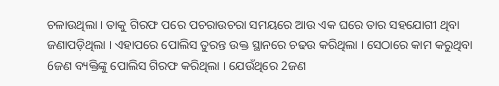ଚଳାଉଥିଲା । ତାକୁ ଗିରଫ ପରେ ପଚରାଉଚରା ସମୟରେ ଆଉ ଏକ ଘରେ ତାର ସହଯୋଗୀ ଥିବା ଜଣାପଡ଼ିଥିଲା । ଏହାପରେ ପୋଲିସ ତୁରନ୍ତ ଉକ୍ତ ସ୍ଥାନରେ ଚଢଉ କରିଥିଲା । ସେଠାରେ କାମ କରୁଥିବା 6ଜଣ ବ୍ୟକ୍ତିଙ୍କୁ ପୋଲିସ ଗିରଫ କରିଥିଲା । ଯେଉଁଥିରେ 2ଜଣ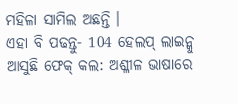ମହିଳା ସାମିଲ ଅଛନ୍ତି ।
ଏହା ବି ପଢନ୍ତୁ- 104 ହେଲପ୍ ଲାଇନ୍କୁ ଆସୁଛି ଫେକ୍ କଲ: ଅଶ୍ଳୀଳ ଭାଷାରେ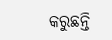କରୁଛନ୍ତି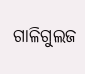ଗାଳିଗୁଲଜ